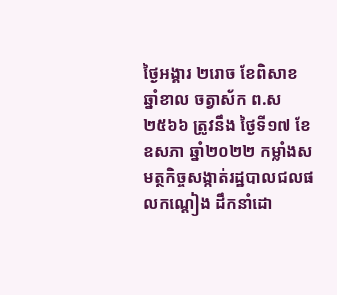ថ្ងៃអង្គារ ២រោច ខែពិសាខ ឆ្នាំខាល ចត្វាស័ក ព.ស ២៥៦៦ ត្រូវនឹង ថ្ងៃទី១៧ ខែឧសភា ឆ្នាំ២០២២ កម្លាំងសមត្ថកិច្ចសង្កាត់រដ្ឋបាលជលផលកណ្ដៀង ដឹកនាំដោ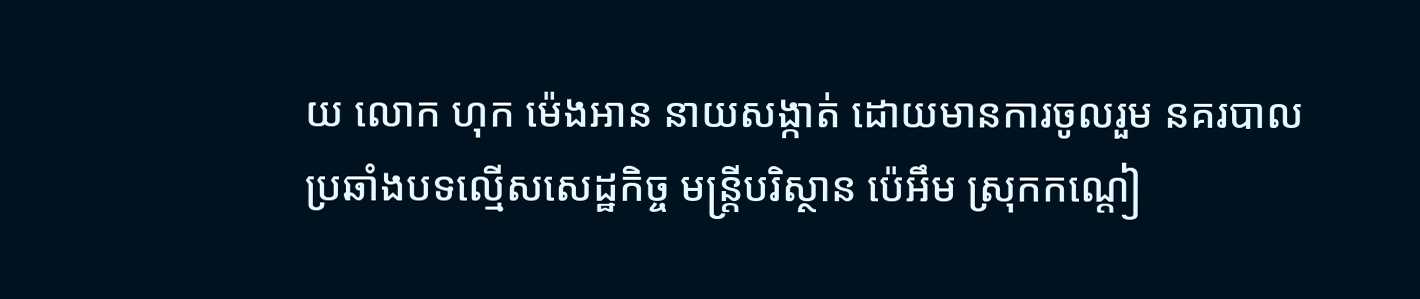យ លោក ហុក ម៉េងអាន នាយសង្កាត់ ដោយមានការចូលរួម នគរបាលប្រឆាំងបទល្មើសសេដ្ឋកិច្ច មន្រ្តីបរិស្ថាន ប៉េអឹម ស្រុកកណ្ដៀ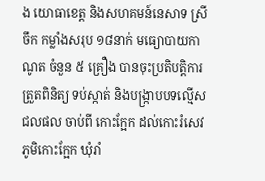ង យោធាខេត្ត និងសហគមន៍នេសាទ ស្រីចឹក កម្លាំងសរុប ១៨នាក់ មធ្យោបាយកាណូត ចំនួន ៥ គ្រឿង បានចុះប្រតិបត្តិការ ត្រួតពិនិត្យ ទប់ស្កាត់ និងបង្រ្កាបបទល្មើសជលផល ចាប់ពី កោះក្អែក ដល់កោះរំសេវ ភូមិកោះក្អែក ឃុំរាំ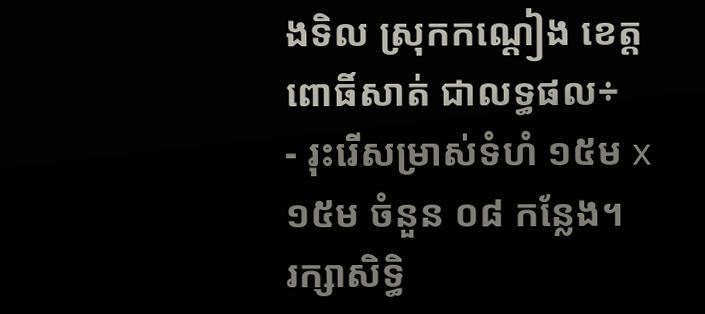ងទិល ស្រុកកណ្ដៀង ខេត្តពោធិ៍សាត់ ជាលទ្ធផល÷
- រុះរើសម្រាស់ទំហំ ១៥ម x ១៥ម ចំនួន ០៨ កន្លែង។
រក្សាសិទិ្ធ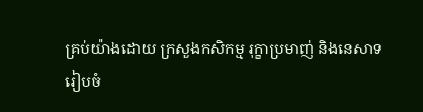គ្រប់យ៉ាងដោយ ក្រសួងកសិកម្ម រុក្ខាប្រមាញ់ និងនេសាទ
រៀបចំ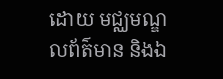ដោយ មជ្ឈមណ្ឌលព័ត៌មាន និងឯ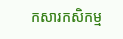កសារកសិកម្ម